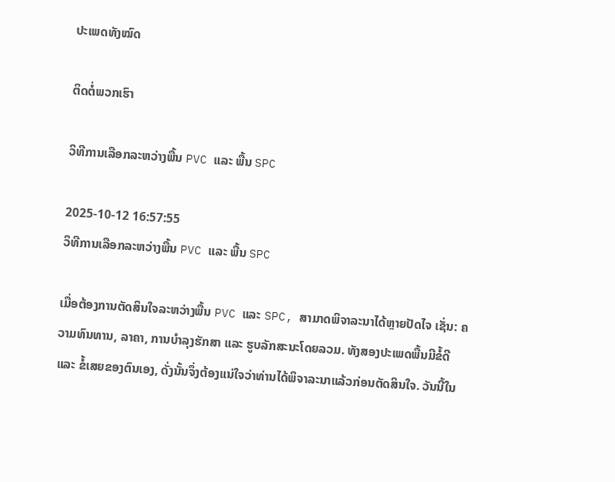ປະເພດທັງໝົດ

ຕິດຕໍ່ພວກເຮົາ

ວິທີການເລືອກລະຫວ່າງພື້ນ PVC ແລະ ພື້ນ SPC

2025-10-12 16:57:55
ວິທີການເລືອກລະຫວ່າງພື້ນ PVC ແລະ ພື້ນ SPC

ເມື່ອຕ້ອງການຕັດສິນໃຈລະຫວ່າງພື້ນ PVC ແລະ SPC, ສາມາດພິຈາລະນາໄດ້ຫຼາຍປັດໄຈ ເຊັ່ນ: ຄວາມທົນທານ, ລາຄາ, ການບຳລຸງຮັກສາ ແລະ ຮູບລັກສະນະໂດຍລວມ. ທັງສອງປະເພດພື້ນມີຂໍ້ດີ ແລະ ຂໍ້ເສຍຂອງຕົນເອງ, ດັ່ງນັ້ນຈຶ່ງຕ້ອງແນ່ໃຈວ່າທ່ານໄດ້ພິຈາລະນາແລ້ວກ່ອນຕັດສິນໃຈ. ວັນນີ້ໃນ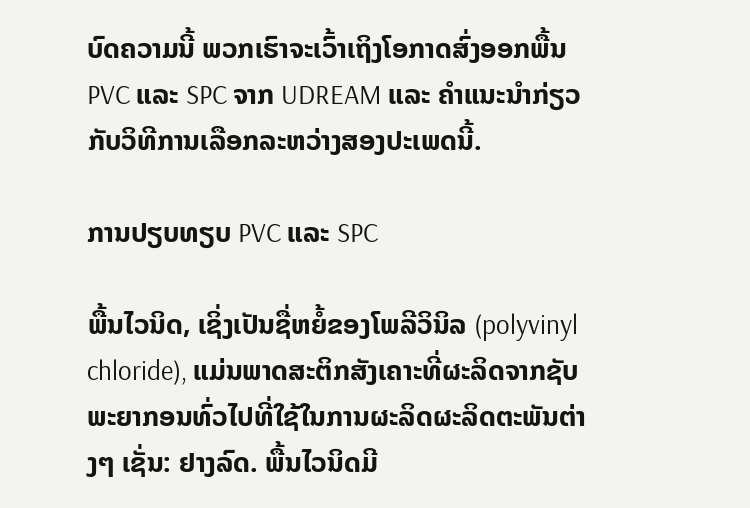ບົດຄວາມນີ້ ພວກເຮົາຈະເວົ້າເຖິງໂອກາດສົ່ງອອກພື້ນ PVC ແລະ SPC ຈາກ UDREAM ແລະ ຄຳແນະນຳກ່ຽວກັບວິທີການເລືອກລະຫວ່າງສອງປະເພດນີ້.

ການປຽບທຽບ PVC ແລະ SPC

ພື້ນໄວນິດ, ເຊິ່ງເປັນຊື່ຫຍໍ້ຂອງໂພລີວິນິລ (polyvinyl chloride), ແມ່ນພາດສະຕິກສັງເຄາະທີ່ຜະລິດຈາກຊັບພະຍາກອນທົ່ວໄປທີ່ໃຊ້ໃນການຜະລິດຜະລິດຕະພັນຕ່າງໆ ເຊັ່ນ: ຢາງລົດ. ພື້ນໄວນິດມີ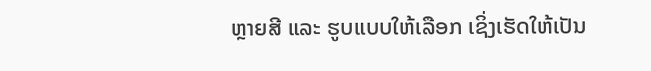ຫຼາຍສີ ແລະ ຮູບແບບໃຫ້ເລືອກ ເຊິ່ງເຮັດໃຫ້ເປັນ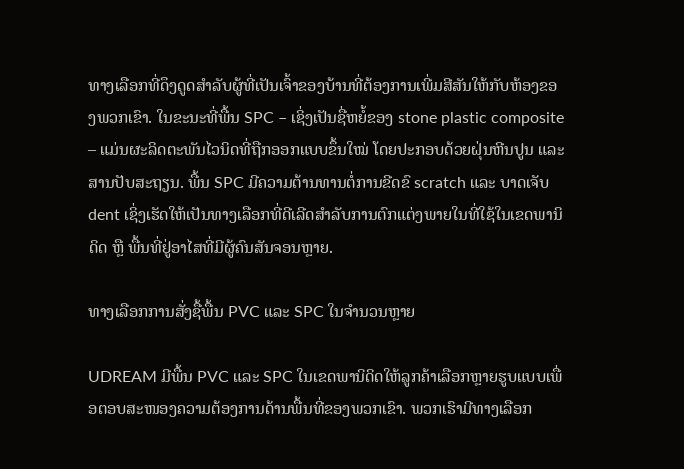ທາງເລືອກທີ່ດຶງດູດສຳລັບຜູ້ທີ່ເປັນເຈົ້າຂອງບ້ານທີ່ຕ້ອງການເພີ່ມສີສັນໃຫ້ກັບຫ້ອງຂອງພວກເຂົາ. ໃນຂະນະທີ່ພື້ນ SPC – ເຊິ່ງເປັນຊື່ຫຍໍ້ຂອງ stone plastic composite – ແມ່ນຜະລິດຕະພັນໄວນິດທີ່ຖືກອອກແບບຂຶ້ນໃໝ່ ໂດຍປະກອບດ້ວຍຝຸ່ນຫີນປູນ ແລະ ສານປັບສະຖຽນ. ພື້ນ SPC ມີຄວາມຕ້ານທານຕໍ່ການຂີດຂົ scratch ແລະ ບາດເຈັບ dent ເຊິ່ງເຮັດໃຫ້ເປັນທາງເລືອກທີ່ດີເລີດສຳລັບການຕົກແຕ່ງພາຍໃນທີ່ໃຊ້ໃນເຂດພານິດິດ ຫຼື ພື້ນທີ່ຢູ່ອາໄສທີ່ມີຜູ້ຄົນສັນຈອນຫຼາຍ.

ທາງເລືອກການສັ່ງຊື້ພື້ນ PVC ແລະ SPC ໃນຈຳນວນຫຼາຍ

UDREAM ມີພື້ນ PVC ແລະ SPC ໃນເຂດພານິດິດໃຫ້ລູກຄ້າເລືອກຫຼາຍຮູບແບບເພື່ອຕອບສະໜອງຄວາມຕ້ອງການດ້ານພື້ນທີ່ຂອງພວກເຂົາ. ພວກເຮົາມີທາງເລືອກ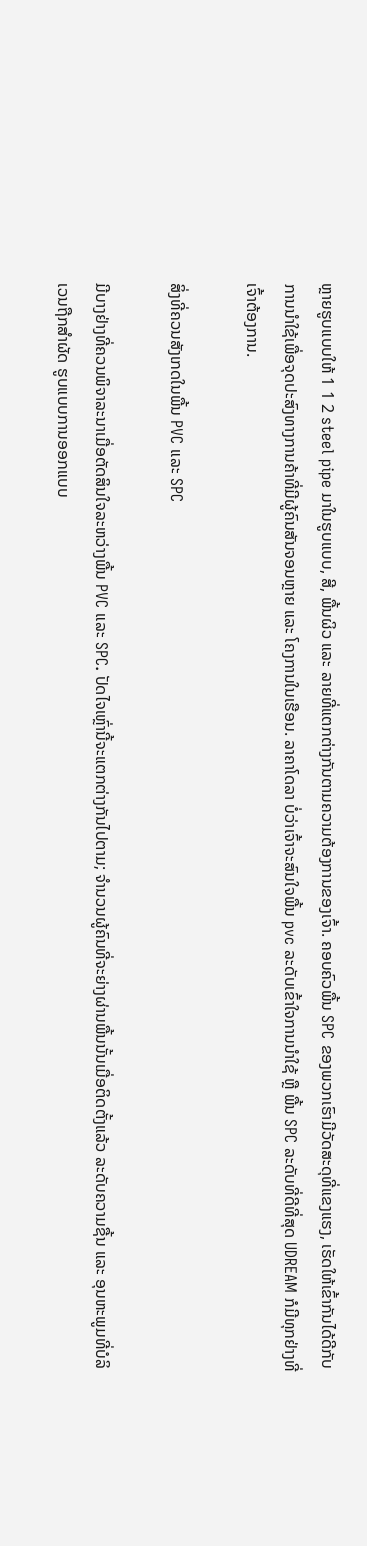ຫຼາຍຮູບແບບໃຫ້ 1 1 2 steel pipe ມາໃນຮູບແບບ, ສີ, ພື້ນຜິວ ແລະ ລາຍທີ່ແຕກຕ່າງກັນຕາມຄວາມຕ້ອງການຂອງເຈົ້າ. ຄອບຄົວພື້ນ SPC ຂອງພວກເຮົາມີວັດສະດຸທີ່ແຂງແຮງ, ເຮັດໃຫ້ເຂົ້າກັນໄດ້ດີກັບການນຳໃຊ້ເພື່ອຈຸດປະສົງທາງການຄ້າທີ່ມີຜູ້ຄົນສັນຈອນຫຼາຍ ແລະ ໂຄງການໃນເຮືອນ. ລາຄາໂດລາ ບໍ່ວ່າເຈົ້າຈະສົນໃຈພື້ນ pvc ລະດັບເຂົ້າໃຈການນຳໃຊ້ ຫຼື ພື້ນ SPC ລະດັບທີ່ດີທີ່ສຸດ UDREAM ກໍມີທຸກຢ່າງທີ່ເຈົ້າຕ້ອງການ.

ສິ່ງທີ່ຄວນສັງເກດໃນພື້ນ PVC ແລະ SPC

ມີບາງຢ່າງທີ່ຄວນພິຈາລະນາເມື່ອຕັດສິນໃຈລະຫວ່າງພື້ນ PVC ແລະ SPC. ປັດໄຈເຫຼົ່ານີ້ຈະແຕກຕ່າງກັນໄປຕາມ; ຈຳນວນຜູ້ຄົນທີ່ຈະຍ່າງຜ່ານພື້ນນັ້ນເມື່ອຕິດຕັ້ງແລ້ວ ລະດັບຄວາມຊື້ນ ແລະ ອຸນຫະພູມທີ່ບໍລິເວນຖືກສຳຜັດ ຮູບແບບການອອກແບບ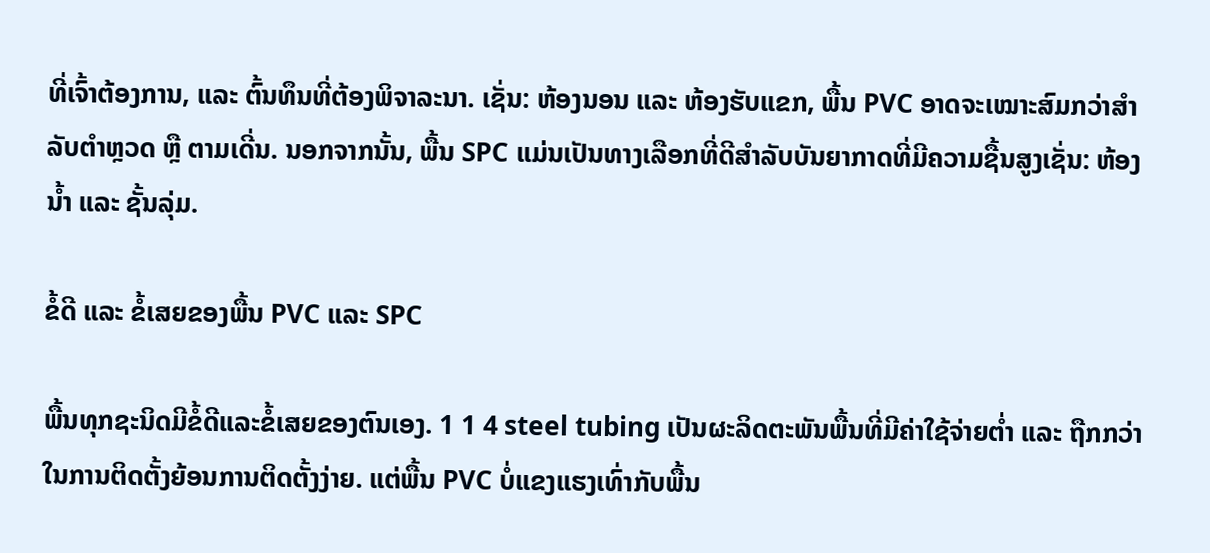ທີ່ເຈົ້າຕ້ອງການ, ແລະ ຕົ້ນທຶນທີ່ຕ້ອງພິຈາລະນາ. ເຊັ່ນ: ຫ້ອງນອນ ແລະ ຫ້ອງຮັບແຂກ, ພື້ນ PVC ອາດຈະເໝາະສົມກວ່າສຳລັບຕຳຫຼວດ ຫຼື ຕາມເດີ່ນ. ນອກຈາກນັ້ນ, ພື້ນ SPC ແມ່ນເປັນທາງເລືອກທີ່ດີສຳລັບບັນຍາກາດທີ່ມີຄວາມຊື້ນສູງເຊັ່ນ: ຫ້ອງນ້ຳ ແລະ ຊັ້ນລຸ່ມ.

ຂໍ້ດີ ແລະ ຂໍ້ເສຍຂອງພື້ນ PVC ແລະ SPC

ພື້ນທຸກຊະນິດມີຂໍ້ດີແລະຂໍ້ເສຍຂອງຕົນເອງ. 1 1 4 steel tubing ເປັນຜະລິດຕະພັນພື້ນທີ່ມີຄ່າໃຊ້ຈ່າຍຕ່ຳ ແລະ ຖືກກວ່າໃນການຕິດຕັ້ງຍ້ອນການຕິດຕັ້ງງ່າຍ. ແຕ່ພື້ນ PVC ບໍ່ແຂງແຮງເທົ່າກັບພື້ນ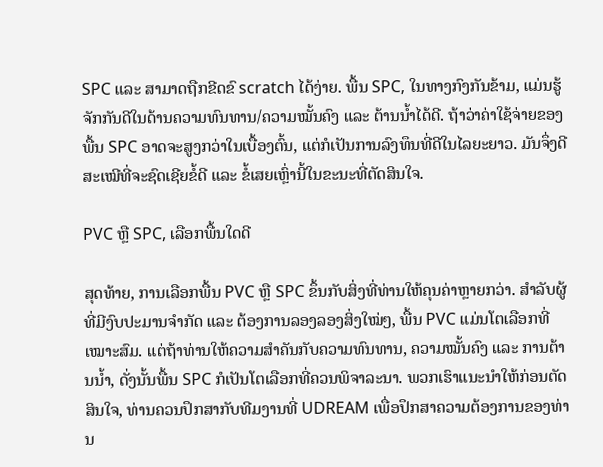SPC ແລະ ສາມາດຖືກຂີດຂົ scratch ໄດ້ງ່າຍ. ພື້ນ SPC, ໃນທາງກົງກັນຂ້າມ, ແມ່ນຮູ້ຈັກກັນດີໃນດ້ານຄວາມທົນທານ/ຄວາມໝັ້ນຄົງ ແລະ ຕ້ານນ້ຳໄດ້ດີ. ຖ້າວ່າຄ່າໃຊ້ຈ່າຍຂອງພື້ນ SPC ອາດຈະສູງກວ່າໃນເບື້ອງຕົ້ນ, ແຕ່ກໍເປັນການລົງທຶນທີ່ດີໃນໄລຍະຍາວ. ມັນຈຶ່ງດີສະເໝີທີ່ຈະຊົດເຊີຍຂໍ້ດີ ແລະ ຂໍ້ເສຍເຫຼົ່ານີ້ໃນຂະນະທີ່ຕັດສິນໃຈ.

PVC ຫຼື SPC, ເລືອກພື້ນໃດດີ

ສຸດທ້າຍ, ການເລືອກພື້ນ PVC ຫຼື SPC ຂຶ້ນກັບສິ່ງທີ່ທ່ານໃຫ້ຄຸນຄ່າຫຼາຍກວ່າ. ສຳລັບຜູ້ທີ່ມີງົບປະມານຈຳກັດ ແລະ ຕ້ອງການລອງລອງສິ່ງໃໝ່ໆ, ພື້ນ PVC ແມ່ນໂຕເລືອກທີ່ເໝາະສົມ. ແຕ່ຖ້າທ່ານໃຫ້ຄວາມສຳຄັນກັບຄວາມທົນທານ, ຄວາມໝັ້ນຄົງ ແລະ ການຕ້ານນ້ຳ, ດັ່ງນັ້ນພື້ນ SPC ກໍເປັນໂຕເລືອກທີ່ຄວນພິຈາລະນາ. ພວກເຮົາແນະນຳໃຫ້ກ່ອນຕັດສິນໃຈ, ທ່ານຄວນປຶກສາກັບທີມງານທີ່ UDREAM ເພື່ອປຶກສາຄວາມຕ້ອງການຂອງທ່ານ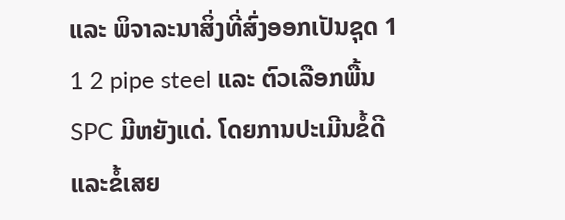ແລະ ພິຈາລະນາສິ່ງທີ່ສົ່ງອອກເປັນຊຸດ 1 1 2 pipe steel ແລະ ຕົວເລືອກພື້ນ SPC ມີຫຍັງແດ່. ໂດຍການປະເມີນຂໍ້ດີແລະຂໍ້ເສຍ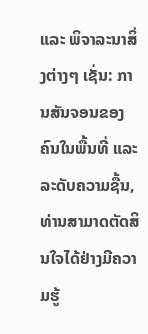ແລະ ພິຈາລະນາສິ່ງຕ່າງໆ ເຊັ່ນ: ການສັນຈອນຂອງຄົນໃນພື້ນທີ່ ແລະ ລະດັບຄວາມຊື້ນ, ທ່ານສາມາດຕັດສິນໃຈໄດ້ຢ່າງມີຄວາມຮູ້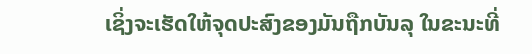ເຊິ່ງຈະເຮັດໃຫ້ຈຸດປະສົງຂອງມັນຖືກບັນລຸ ໃນຂະນະທີ່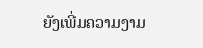ຍັງເພີ່ມຄວາມງາມ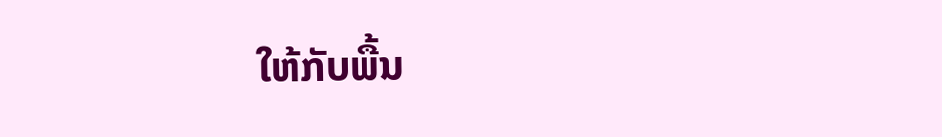ໃຫ້ກັບພື້ນ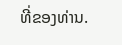ທີ່ຂອງທ່ານ.